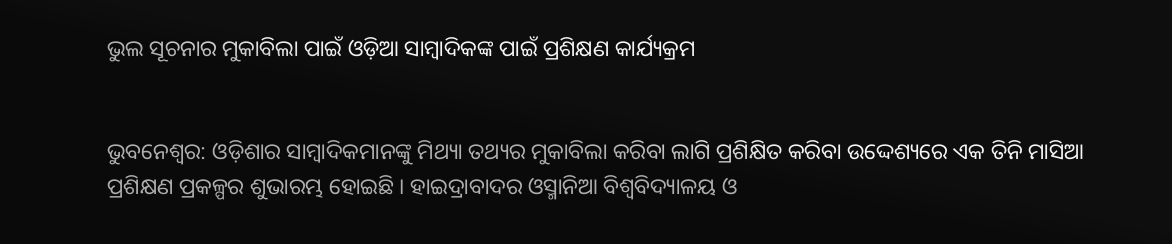ଭୁଲ ସୂଚନାର ମୁକାବିଲା ପାଇଁ ଓଡ଼ିଆ ସାମ୍ବାଦିକଙ୍କ ପାଇଁ ପ୍ରଶିକ୍ଷଣ କାର୍ଯ୍ୟକ୍ରମ


ଭୁବନେଶ୍ୱର: ଓଡ଼ିଶାର ସାମ୍ବାଦିକମାନଙ୍କୁ ମିଥ୍ୟା ତଥ୍ୟର ମୁକାବିଲା କରିବା ଲାଗି ପ୍ରଶିକ୍ଷିତ କରିବା ଉଦ୍ଦେଶ୍ୟରେ ଏକ ତିନି ମାସିଆ ପ୍ରଶିକ୍ଷଣ ପ୍ରକଳ୍ପର ଶୁଭାରମ୍ଭ ହୋଇଛି । ହାଇଦ୍ରାବାଦର ଓସ୍ମାନିଆ ବିଶ୍ୱବିଦ୍ୟାଳୟ ଓ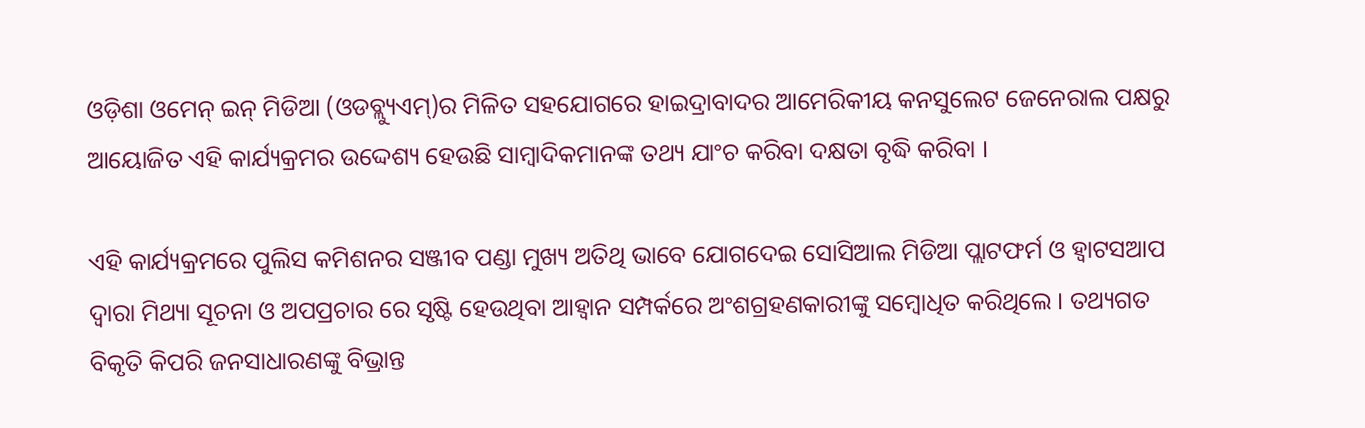ଓଡ଼ିଶା ଓମେନ୍ ଇନ୍ ମିଡିଆ (ଓଡବ୍ଲ୍ୟୁଏମ୍‌)ର ମିଳିତ ସହଯୋଗରେ ହାଇଦ୍ରାବାଦର ଆମେରିକୀୟ କନସୁଲେଟ ଜେନେରାଲ ପକ୍ଷରୁ ଆୟୋଜିତ ଏହି କାର୍ଯ୍ୟକ୍ରମର ଉଦ୍ଦେଶ୍ୟ ହେଉଛି ସାମ୍ବାଦିକମାନଙ୍କ ତଥ୍ୟ ଯାଂଚ କରିବା ଦକ୍ଷତା ବୃଦ୍ଧି କରିବା ।

ଏହି କାର୍ଯ୍ୟକ୍ରମରେ ପୁଲିସ କମିଶନର ସଞ୍ଜୀବ ପଣ୍ଡା ମୁଖ୍ୟ ଅତିଥି ଭାବେ ଯୋଗଦେଇ ସୋସିଆଲ ମିଡିଆ ପ୍ଲାଟଫର୍ମ ଓ ହ୍ୱାଟସଆପ ଦ୍ୱାରା ମିଥ୍ୟା ସୂଚନା ଓ ଅପପ୍ରଚାର ରେ ସୃଷ୍ଟି ହେଉଥିବା ଆହ୍ୱାନ ସମ୍ପର୍କରେ ଅଂଶଗ୍ରହଣକାରୀଙ୍କୁ ସମ୍ବୋଧିତ କରିଥିଲେ । ତଥ୍ୟଗତ ବିକୃତି କିପରି ଜନସାଧାରଣଙ୍କୁ ବିଭ୍ରାନ୍ତ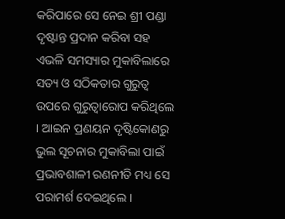କରିପାରେ ସେ ନେଇ ଶ୍ରୀ ପଣ୍ଡା ଦୃଷ୍ଟାନ୍ତ ପ୍ରଦାନ କରିବା ସହ ଏଭଳି ସମସ୍ୟାର ମୁକାବିଲାରେ ସତ୍ୟ ଓ ସଠିକତାର ଗୁରୁତ୍ୱ ଉପରେ ଗୁରୁତ୍ୱାରୋପ କରିଥିଲେ । ଆଇନ ପ୍ରଣୟନ ଦୃଷ୍ଟିକୋଣରୁ ଭୁଲ ସୂଚନାର ମୁକାବିଲା ପାଇଁ ପ୍ରଭାବଶାଳୀ ରଣନୀତି ମଧ୍ୟ ସେ ପରାମର୍ଶ ଦେଇଥିଲେ ।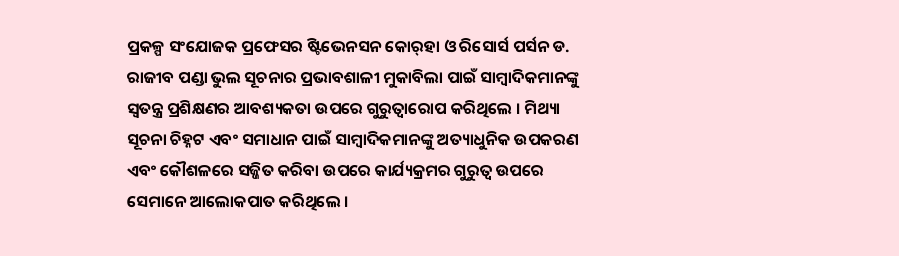ପ୍ରକଳ୍ପ ସଂଯୋଜକ ପ୍ରଫେସର ଷ୍ଟିଭେନସନ କୋର୍‌ହା ଓ ରିସୋର୍ସ ପର୍ସନ ଡ. ରାଜୀବ ପଣ୍ଡା ଭୁଲ ସୂଚନାର ପ୍ରଭାବଶାଳୀ ମୁକାବିଲା ପାଇଁ ସାମ୍ବାଦିକମାନଙ୍କୁ ସ୍ୱତନ୍ତ୍ର ପ୍ରଶିକ୍ଷଣର ଆବଶ୍ୟକତା ଉପରେ ଗୁରୁତ୍ୱାରୋପ କରିଥିଲେ । ମିଥ୍ୟା ସୂଚନା ଚିହ୍ନଟ ଏବଂ ସମାଧାନ ପାଇଁ ସାମ୍ବାଦିକମାନଙ୍କୁ ଅତ୍ୟାଧୁନିକ ଉପକରଣ ଏବଂ କୌଶଳରେ ସଜ୍ଜିତ କରିବା ଉପରେ କାର୍ଯ୍ୟକ୍ରମର ଗୁରୁତ୍ୱ ଉପରେ ସେମାନେ ଆଲୋକପାତ କରିଥିଲେ ।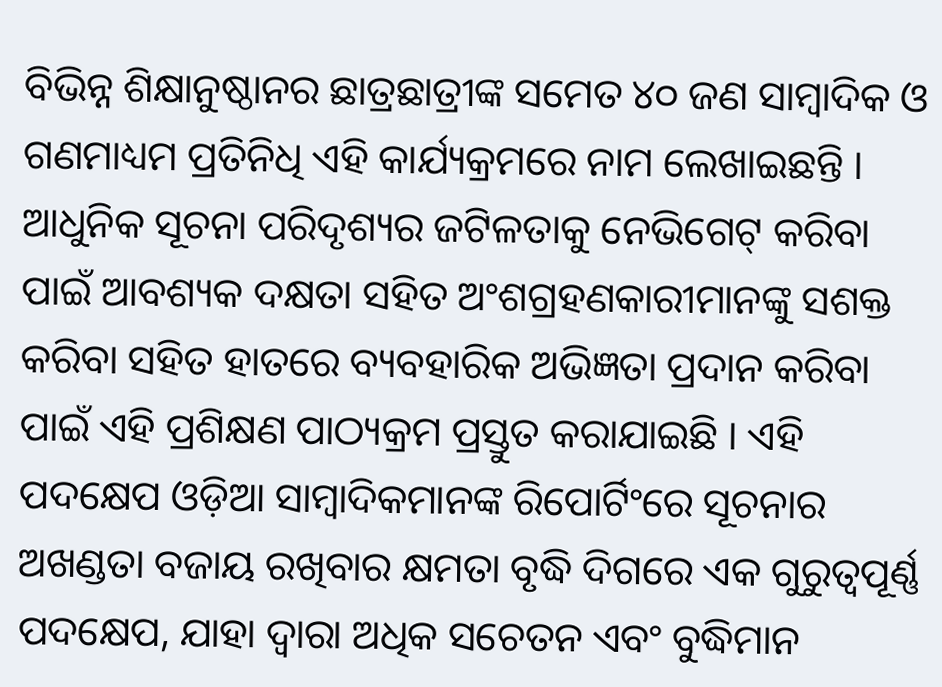ବିଭିନ୍ନ ଶିକ୍ଷାନୁଷ୍ଠାନର ଛାତ୍ରଛାତ୍ରୀଙ୍କ ସମେତ ୪୦ ଜଣ ସାମ୍ବାଦିକ ଓ ଗଣମାଧ୍ୟମ ପ୍ରତିନିଧି ଏହି କାର୍ଯ୍ୟକ୍ରମରେ ନାମ ଲେଖାଇଛନ୍ତି । ଆଧୁନିକ ସୂଚନା ପରିଦୃଶ୍ୟର ଜଟିଳତାକୁ ନେଭିଗେଟ୍ କରିବା ପାଇଁ ଆବଶ୍ୟକ ଦକ୍ଷତା ସହିତ ଅଂଶଗ୍ରହଣକାରୀମାନଙ୍କୁ ସଶକ୍ତ କରିବା ସହିତ ହାତରେ ବ୍ୟବହାରିକ ଅଭିଜ୍ଞତା ପ୍ରଦାନ କରିବା ପାଇଁ ଏହି ପ୍ରଶିକ୍ଷଣ ପାଠ୍ୟକ୍ରମ ପ୍ରସ୍ତୁତ କରାଯାଇଛି । ଏହି ପଦକ୍ଷେପ ଓଡ଼ିଆ ସାମ୍ବାଦିକମାନଙ୍କ ରିପୋର୍ଟିଂରେ ସୂଚନାର ଅଖଣ୍ଡତା ବଜାୟ ରଖିବାର କ୍ଷମତା ବୃଦ୍ଧି ଦିଗରେ ଏକ ଗୁରୁତ୍ୱପୂର୍ଣ୍ଣ ପଦକ୍ଷେପ, ଯାହା ଦ୍ୱାରା ଅଧିକ ସଚେତନ ଏବଂ ବୁଦ୍ଧିମାନ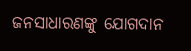ଜନସାଧାରଣଙ୍କୁ ଯୋଗଦାନ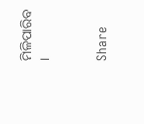ମିଳିପାରିବ ।


Share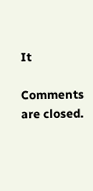It

Comments are closed.